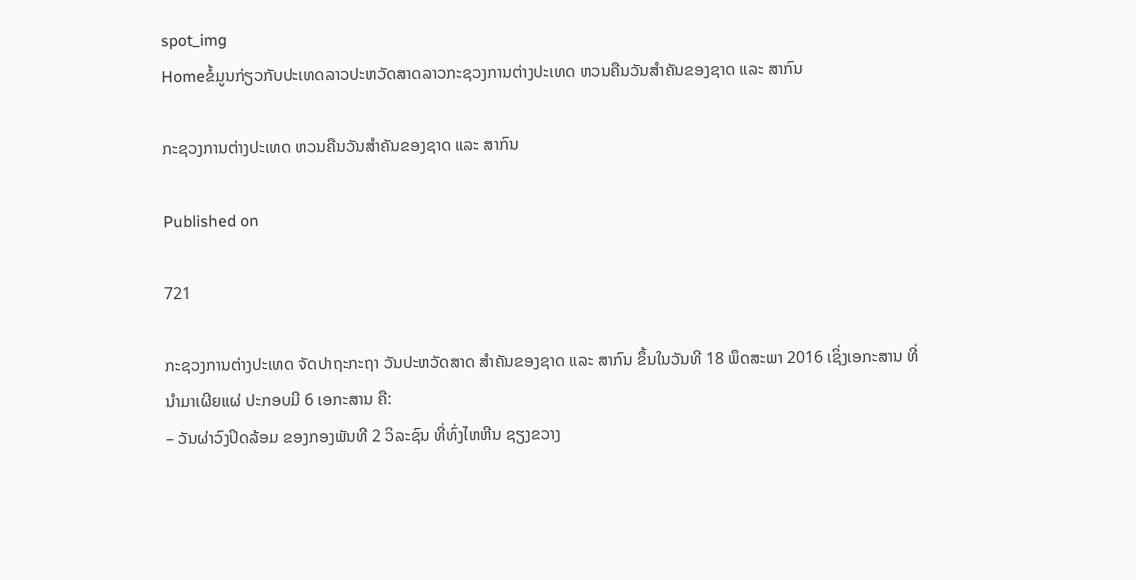spot_img
Homeຂໍ້ມູນກ່ຽວກັບປະເທດລາວປະຫວັດສາດລາວກະຊວງການຕ່າງປະເທດ ຫວນຄືນວັນສຳຄັນຂອງຊາດ ແລະ ສາກົນ

ກະຊວງການຕ່າງປະເທດ ຫວນຄືນວັນສຳຄັນຂອງຊາດ ແລະ ສາກົນ

Published on

721

ກະຊວງການຕ່າງປະເທດ ຈັດປາຖະກະຖາ ວັນປະຫວັດສາດ ສຳຄັນຂອງຊາດ ແລະ ສາກົນ ຂຶ້ນໃນວັນທີ 18 ພຶດສະພາ 2016 ເຊິ່ງເອກະສານ ທີ່ນຳມາເຜີຍແຜ່ ປະກອບມີ 6 ເອກະສານ ຄື:
– ວັນຜ່າວົງປິດລ້ອມ ຂອງກອງພັນທີ 2 ວິລະຊົນ ທີ່ທົ່ງໄຫຫີນ ຊຽງຂວາງ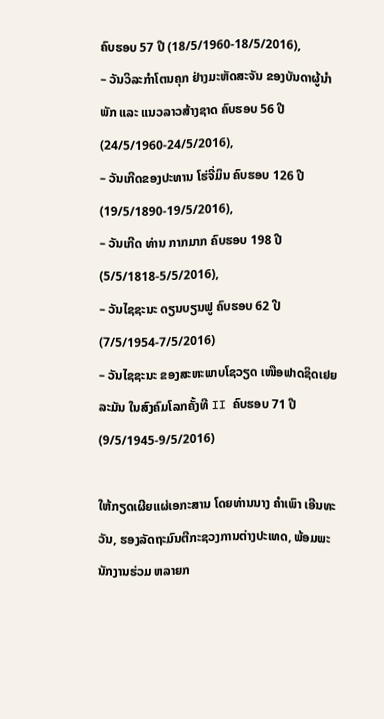ຄົບຮອບ 57 ປີ (18/5/1960-18/5/2016),
– ວັນວິລະກຳໂຕນຄຸກ ຢ່າງມະຫັດສະຈັນ ຂອງບັນດາຜູ້ນຳພັກ ແລະ ແນວລາວສ້າງຊາດ ຄົບຮອບ 56 ປີ (24/5/1960-24/5/2016),
– ວັນເກີດຂອງປະທານ ໂຮ່ຈີ່ມິນ ຄົບຮອບ 126 ປີ (19/5/1890-19/5/2016),
– ວັນເກີດ ທ່ານ ກາກມາກ ຄົບຮອບ 198 ປີ (5/5/1818-5/5/2016),
– ວັນໄຊຊະນະ ດຽນບຽນຟູ ຄົບຮອບ 62 ປີ (7/5/1954-7/5/2016)
– ວັນໄຊຊະນະ ຂອງສະຫະພາບໂຊວຽດ ເໜືອຟາດຊິດເຢຍລະມັນ ໃນສົງຄົມໂລກຄັ້ງທີ II ຄົບຮອບ 71 ປີ (9/5/1945-9/5/2016)

ໃຫ້ກຽດເຜີຍແຜ່ເອກະສານ ໂດຍທ່ານນາງ ຄຳເພົາ ເອີນທະວັນ, ຮອງລັດຖະມົນຕີກະຊວງການຕ່າງປະເທດ, ພ້ອມພະນັກງານຮ່ວມ ຫລາຍກ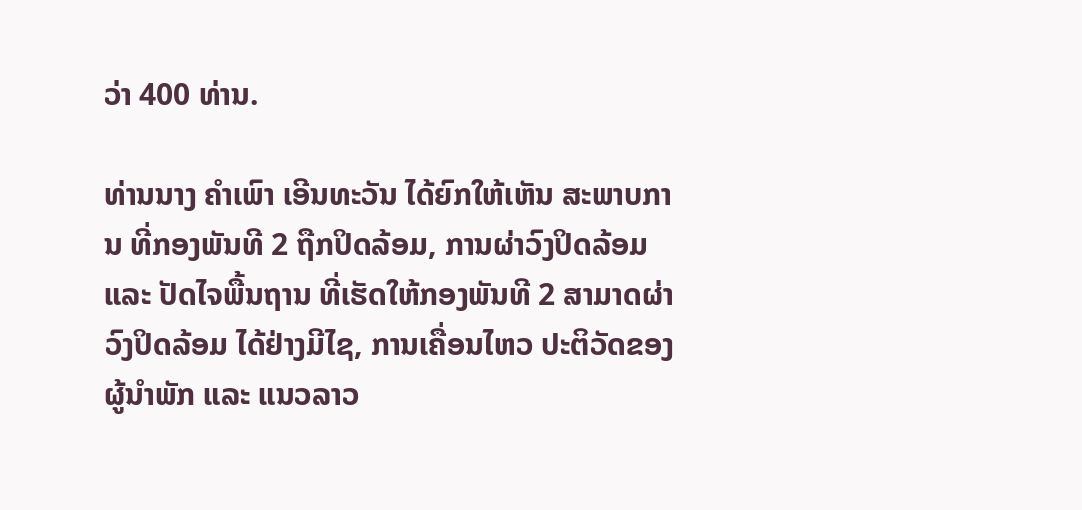ວ່າ 400 ທ່ານ.

ທ່ານນາງ ຄຳເພົາ ເອີນທະວັນ ໄດ້ຍົກໃຫ້ເຫັນ ສະພາບການ ທີ່ກອງພັນທີ 2 ຖືກປິດລ້ອມ, ການຜ່າວົງປິດລ້ອມ ແລະ ປັດໄຈພື້ນຖານ ທີ່ເຮັດໃຫ້ກອງພັນທີ 2 ສາມາດຜ່າວົງປິດລ້ອມ ໄດ້ຢ່າງມີໄຊ, ການເຄື່ອນໄຫວ ປະຕິວັດຂອງຜູ້ນຳພັກ ແລະ ແນວລາວ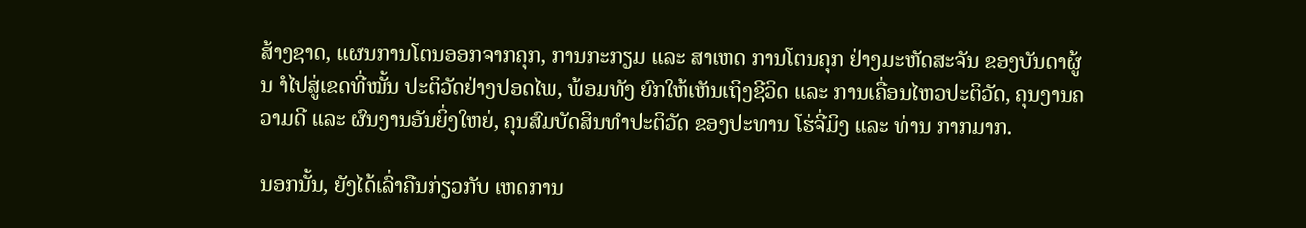ສ້າງຊາດ, ແຜນການໂຕນອອກຈາກຄຸກ, ການກະກຽມ ແລະ ສາເຫດ ການໂຕນຄຸກ ຢ່າງມະຫັດສະຈັນ ຂອງບັນດາຜູ້ນ ຳໄປສູ່ເຂດທີ່ໝັ້ນ ປະຕິວັດຢ່າງປອດໄພ, ພ້ອມທັງ ຍົກໃຫ້ເຫັນເຖິງຊີວິດ ແລະ ການເຄື່ອນໄຫວປະຕິວັດ, ຄຸນງານຄວາມດີ ແລະ ຜົນງານອັນຍິ່ງໃຫຍ່, ຄຸນສົມບັດສິນທຳປະຕິວັດ ຂອງປະທານ ໂຮ່ຈີ່ມິງ ແລະ ທ່ານ ກາກມາກ.

ນອກນັ້ນ, ຍັງໄດ້ເລົ່າຄືນກ່ຽວກັບ ເຫດການ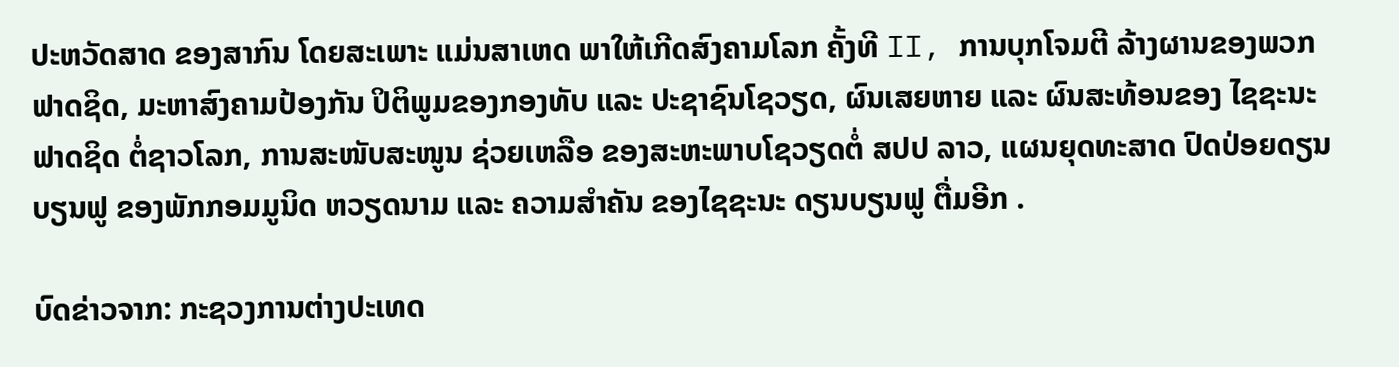ປະຫວັດສາດ ຂອງສາກົນ ໂດຍສະເພາະ ແມ່ນສາເຫດ ພາໃຫ້ເກີດສົງຄາມໂລກ ຄັ້ງທີ II, ການບຸກໂຈມຕີ ລ້າງຜານຂອງພວກຟາດຊິດ, ມະຫາສົງຄາມປ້ອງກັນ ປິຕິພູມຂອງກອງທັບ ແລະ ປະຊາຊົນໂຊວຽດ, ຜົນເສຍຫາຍ ແລະ ຜົນສະທ້ອນຂອງ ໄຊຊະນະຟາດຊິດ ຕໍ່ຊາວໂລກ, ການສະໜັບສະໜູນ ຊ່ວຍເຫລືອ ຂອງສະຫະພາບໂຊວຽດຕໍ່ ສປປ ລາວ, ແຜນຍຸດທະສາດ ປົດປ່ອຍດຽນບຽນຟູ ຂອງພັກກອມມູນິດ ຫວຽດນາມ ແລະ ຄວາມສຳຄັນ ຂອງໄຊຊະນະ ດຽນບຽນຟູ ຕື່ມອີກ .

ບົດຂ່າວຈາກ: ກະຊວງການຕ່າງປະເທດ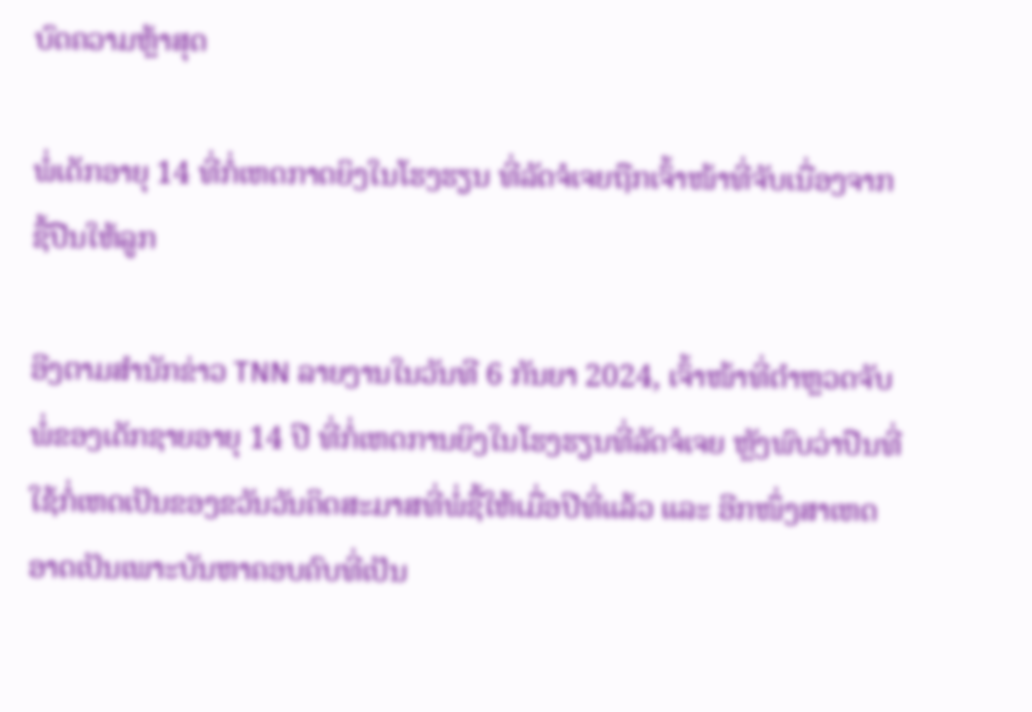ບົດຄວາມຫຼ້າສຸດ

ພໍ່ເດັກອາຍຸ 14 ທີ່ກໍ່ເຫດກາດຍິງໃນໂຮງຮຽນ ທີ່ລັດຈໍເຈຍຖືກເຈົ້າໜ້າທີ່ຈັບເນື່ອງຈາກຊື້ປືນໃຫ້ລູກ

ອີງຕາມສຳນັກຂ່າວ TNN ລາຍງານໃນວັນທີ 6 ກັນຍາ 2024, ເຈົ້າໜ້າທີ່ຕຳຫຼວດຈັບພໍ່ຂອງເດັກຊາຍອາຍຸ 14 ປີ ທີ່ກໍ່ເຫດການຍິງໃນໂຮງຮຽນທີ່ລັດຈໍເຈຍ ຫຼັງພົບວ່າປືນທີ່ໃຊ້ກໍ່ເຫດເປັນຂອງຂວັນວັນຄິດສະມາສທີ່ພໍ່ຊື້ໃຫ້ເມື່ອປີທີ່ແລ້ວ ແລະ ອີກໜຶ່ງສາເຫດອາດເປັນເພາະບັນຫາຄອບຄົບທີ່ເປັນ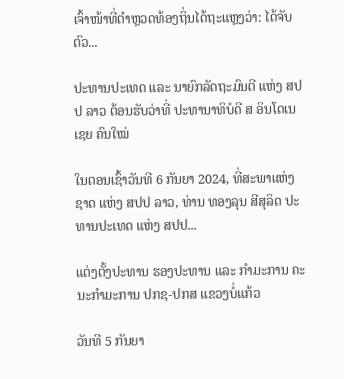ເຈົ້າໜ້າທີ່ຕຳຫຼວດທ້ອງຖິ່ນໄດ້ຖະແຫຼງວ່າ: ໄດ້ຈັບຕົວ...

ປະທານປະເທດ ແລະ ນາຍົກລັດຖະມົນຕີ ແຫ່ງ ສປປ ລາວ ຕ້ອນຮັບວ່າທີ່ ປະທານາທິບໍດີ ສ ອິນໂດເນເຊຍ ຄົນໃໝ່

ໃນຕອນເຊົ້າວັນທີ 6 ກັນຍາ 2024, ທີ່ສະພາແຫ່ງຊາດ ແຫ່ງ ສປປ ລາວ, ທ່ານ ທອງລຸນ ສີສຸລິດ ປະທານປະເທດ ແຫ່ງ ສປປ...

ແຕ່ງຕັ້ງປະທານ ຮອງປະທານ ແລະ ກຳມະການ ຄະນະກຳມະການ ປກຊ-ປກສ ແຂວງບໍ່ແກ້ວ

ວັນທີ 5 ກັນຍາ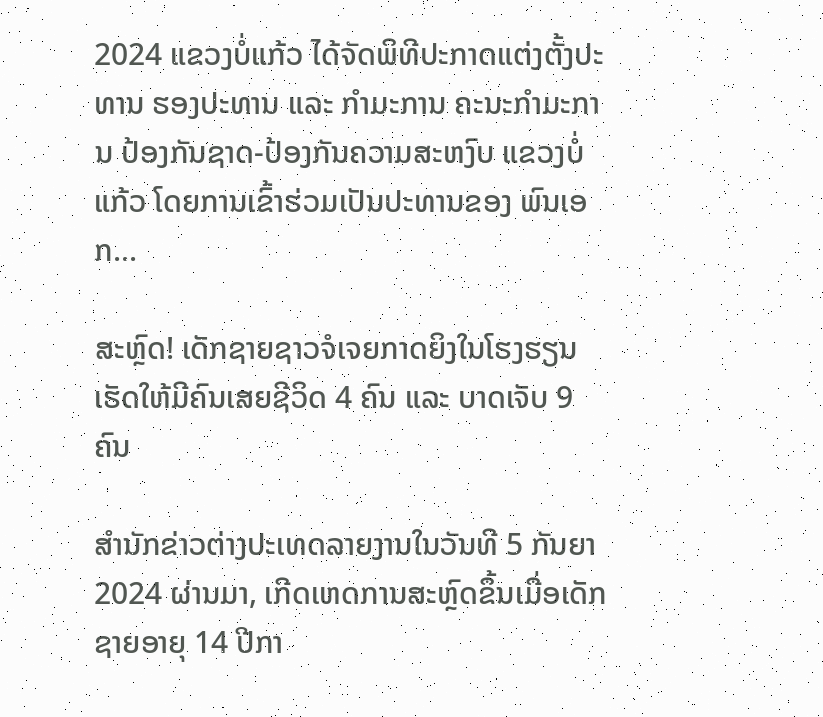2024 ແຂວງບໍ່ແກ້ວ ໄດ້ຈັດພິທີປະກາດແຕ່ງຕັ້ງປະທານ ຮອງປະທານ ແລະ ກຳມະການ ຄະນະກຳມະການ ປ້ອງກັນຊາດ-ປ້ອງກັນຄວາມສະຫງົບ ແຂວງບໍ່ແກ້ວ ໂດຍການເຂົ້າຮ່ວມເປັນປະທານຂອງ ພົນເອກ...

ສະຫຼົດ! ເດັກຊາຍຊາວຈໍເຈຍກາດຍິງໃນໂຮງຮຽນ ເຮັດໃຫ້ມີຄົນເສຍຊີວິດ 4 ຄົນ ແລະ ບາດເຈັບ 9 ຄົນ

ສຳນັກຂ່າວຕ່າງປະເທດລາຍງານໃນວັນທີ 5 ກັນຍາ 2024 ຜ່ານມາ, ເກີດເຫດການສະຫຼົດຂຶ້ນເມື່ອເດັກຊາຍອາຍຸ 14 ປີກາ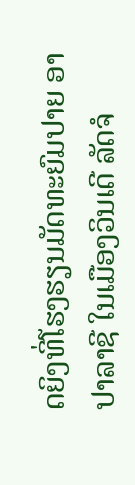ດຍິງທີ່ໂຮງຮຽນມັດທະຍົມປາຍ ອາປາລາຊີ ໃນເມືອງວິນເດີ ລັດຈໍ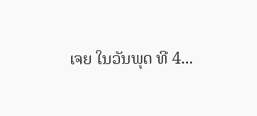ເຈຍ ໃນວັນພຸດ ທີ 4...